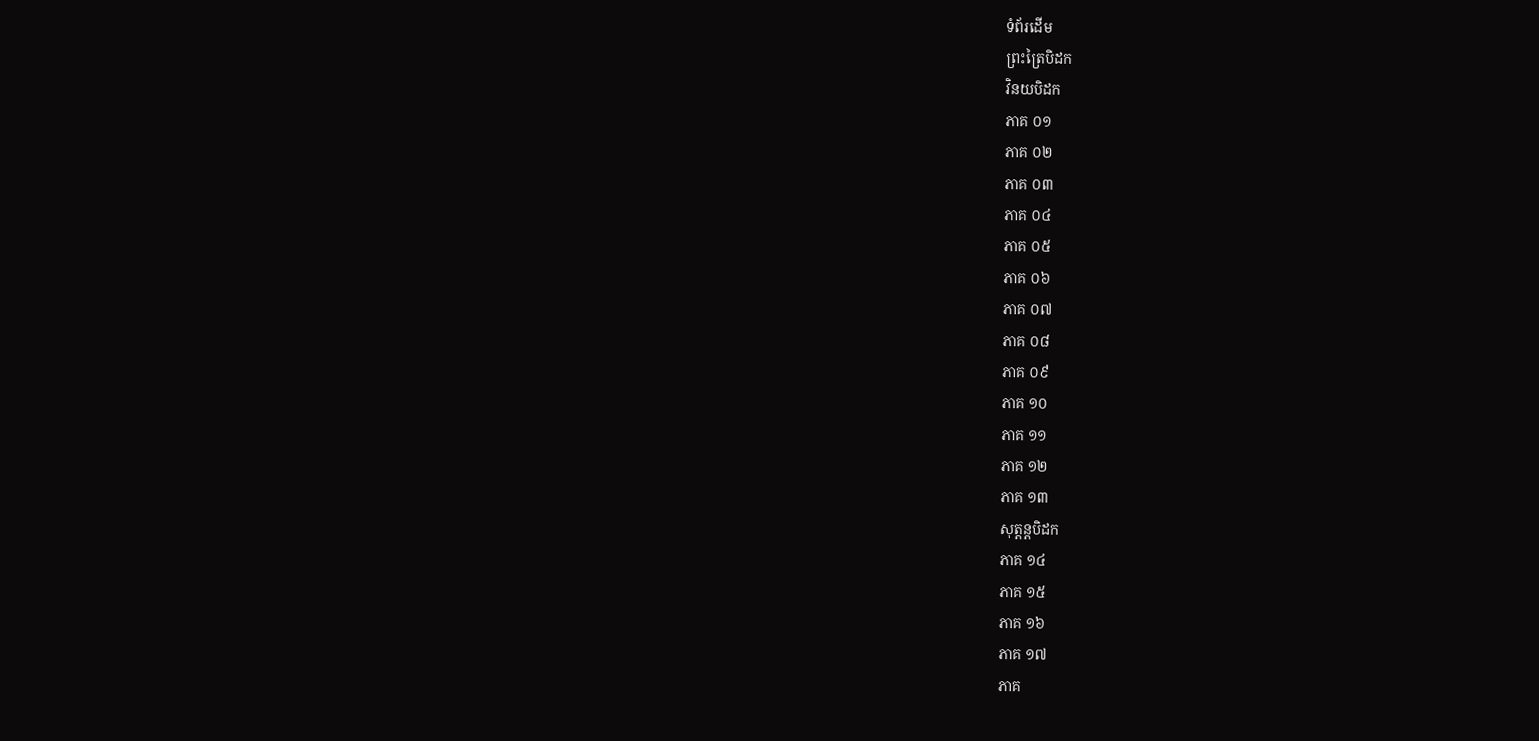ទំព័រដើម
ព្រះត្រៃបិដក
វិនយបិដក
ភាគ ០១
ភាគ ០២
ភាគ ០៣
ភាគ ០៤
ភាគ ០៥
ភាគ ០៦
ភាគ ០៧
ភាគ ០៨
ភាគ ០៩
ភាគ ១០
ភាគ ១១
ភាគ ១២
ភាគ ១៣
សុត្តន្តបិដក
ភាគ ១៤
ភាគ ១៥
ភាគ ១៦
ភាគ ១៧
ភាគ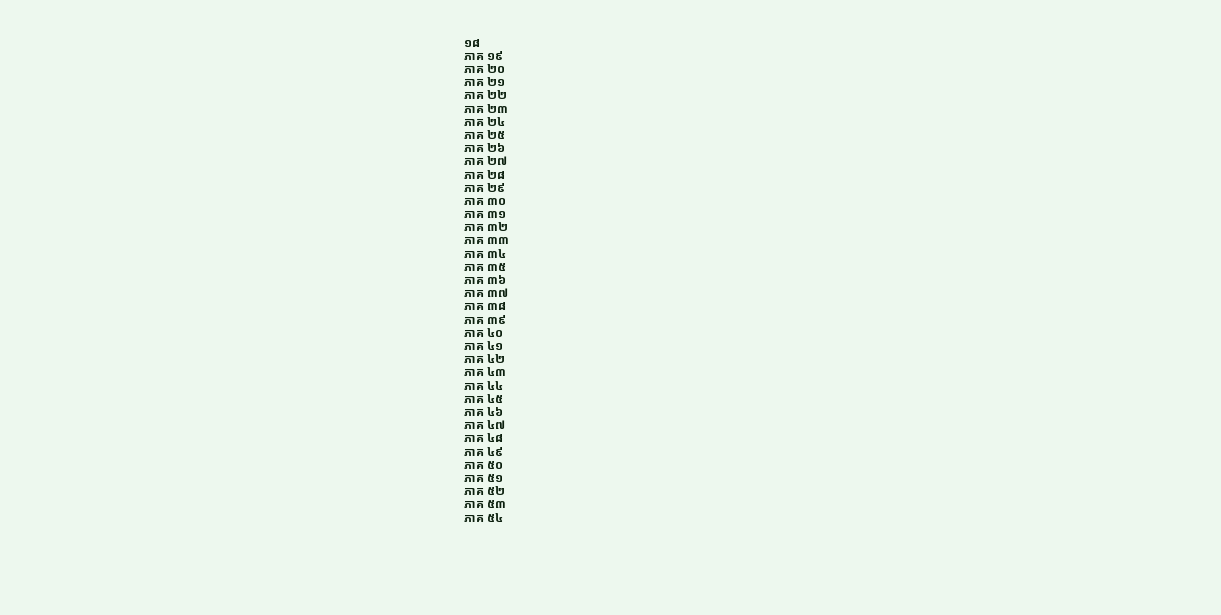១៨
ភាគ ១៩
ភាគ ២០
ភាគ ២១
ភាគ ២២
ភាគ ២៣
ភាគ ២៤
ភាគ ២៥
ភាគ ២៦
ភាគ ២៧
ភាគ ២៨
ភាគ ២៩
ភាគ ៣០
ភាគ ៣១
ភាគ ៣២
ភាគ ៣៣
ភាគ ៣៤
ភាគ ៣៥
ភាគ ៣៦
ភាគ ៣៧
ភាគ ៣៨
ភាគ ៣៩
ភាគ ៤០
ភាគ ៤១
ភាគ ៤២
ភាគ ៤៣
ភាគ ៤៤
ភាគ ៤៥
ភាគ ៤៦
ភាគ ៤៧
ភាគ ៤៨
ភាគ ៤៩
ភាគ ៥០
ភាគ ៥១
ភាគ ៥២
ភាគ ៥៣
ភាគ ៥៤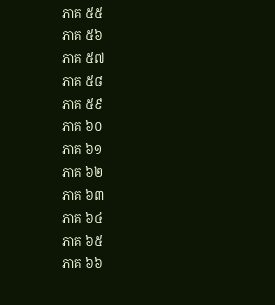ភាគ ៥៥
ភាគ ៥៦
ភាគ ៥៧
ភាគ ៥៨
ភាគ ៥៩
ភាគ ៦០
ភាគ ៦១
ភាគ ៦២
ភាគ ៦៣
ភាគ ៦៤
ភាគ ៦៥
ភាគ ៦៦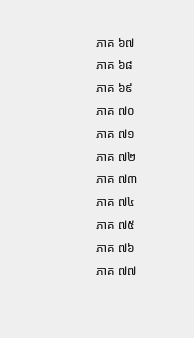ភាគ ៦៧
ភាគ ៦៨
ភាគ ៦៩
ភាគ ៧០
ភាគ ៧១
ភាគ ៧២
ភាគ ៧៣
ភាគ ៧៤
ភាគ ៧៥
ភាគ ៧៦
ភាគ ៧៧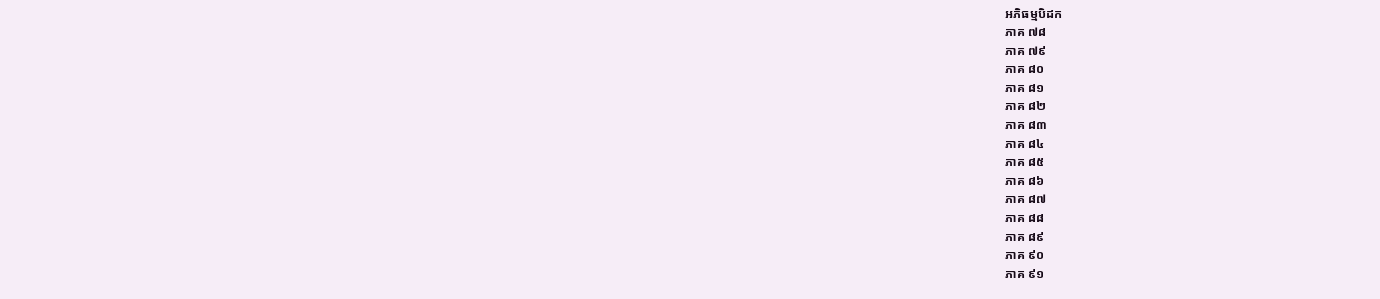អភិធម្មបិដក
ភាគ ៧៨
ភាគ ៧៩
ភាគ ៨០
ភាគ ៨១
ភាគ ៨២
ភាគ ៨៣
ភាគ ៨៤
ភាគ ៨៥
ភាគ ៨៦
ភាគ ៨៧
ភាគ ៨៨
ភាគ ៨៩
ភាគ ៩០
ភាគ ៩១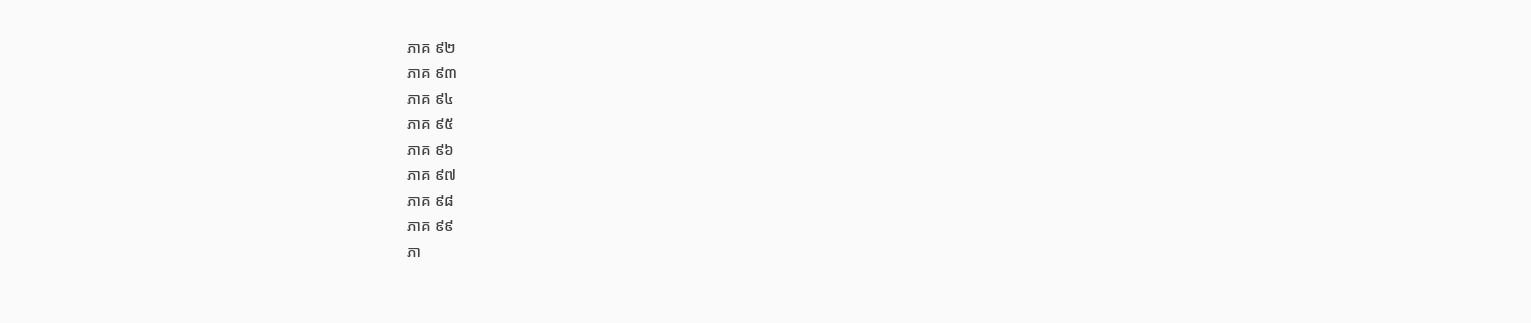ភាគ ៩២
ភាគ ៩៣
ភាគ ៩៤
ភាគ ៩៥
ភាគ ៩៦
ភាគ ៩៧
ភាគ ៩៨
ភាគ ៩៩
ភា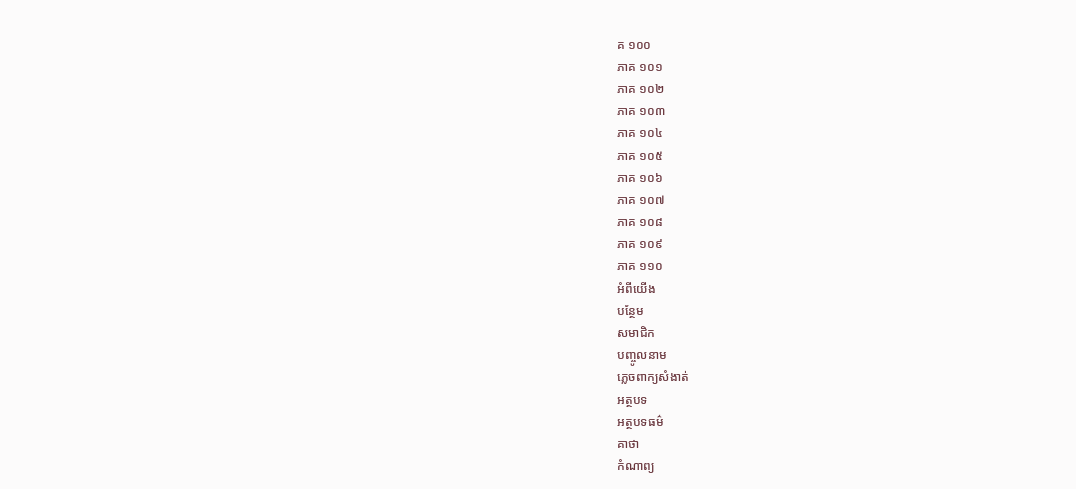គ ១០០
ភាគ ១០១
ភាគ ១០២
ភាគ ១០៣
ភាគ ១០៤
ភាគ ១០៥
ភាគ ១០៦
ភាគ ១០៧
ភាគ ១០៨
ភាគ ១០៩
ភាគ ១១០
អំពីយើង
បន្ថែម
សមាជិក
បញ្ចូលនាម
ភ្លេចពាក្យសំងាត់
អត្ថបទ
អត្ថបទធម៌
គាថា
កំណាព្យ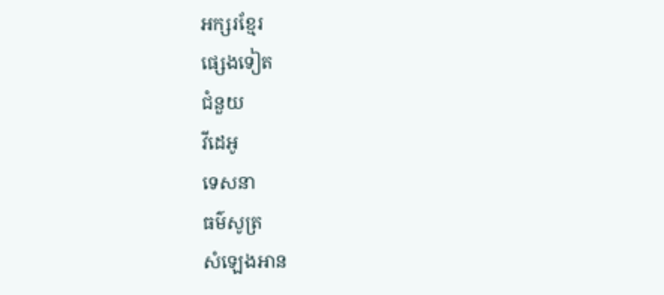អក្សរខ្មែរ
ផ្សេងទៀត
ជំនួយ
វីដេអូ
ទេសនា
ធម៌សូត្រ
សំឡេងអាន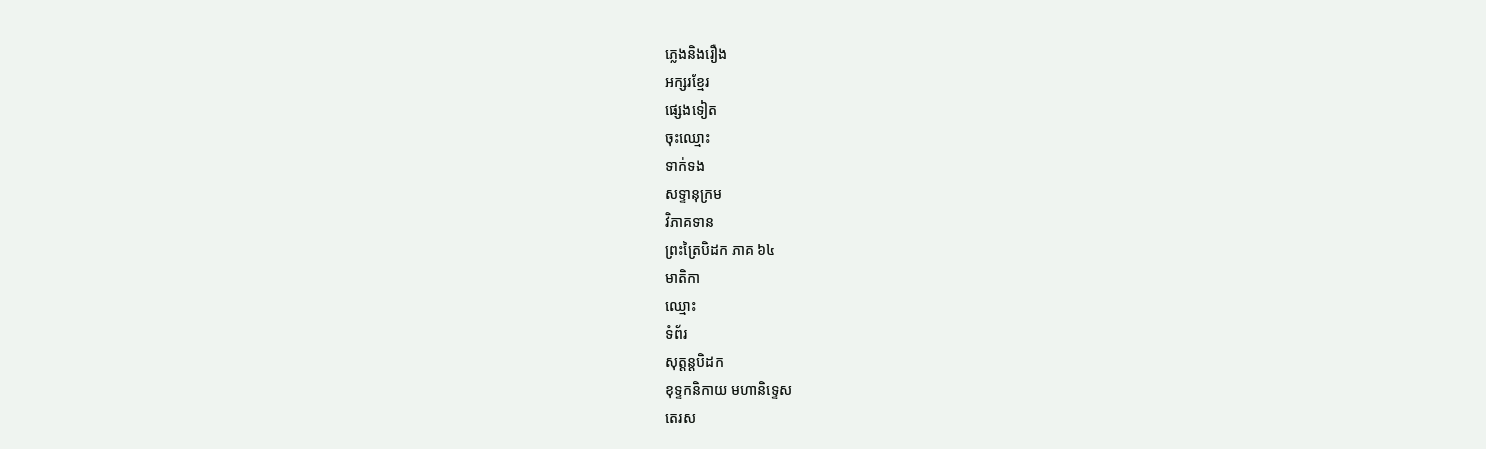ភ្លេងនិងរឿង
អក្សរខ្មែរ
ផ្សេងទៀត
ចុះឈ្មោះ
ទាក់ទង
សទ្ទានុក្រម
វិភាគទាន
ព្រះត្រៃបិដក ភាគ ៦៤
មាតិកា
ឈ្មោះ
ទំព័រ
សុត្តន្តបិដក
ខុទ្ទកនិកាយ មហានិទ្ទេស
តេរស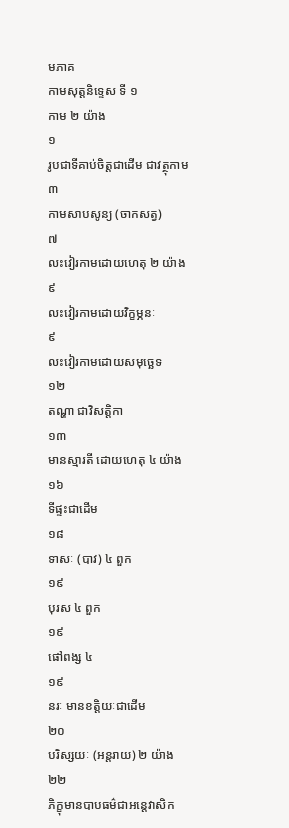មភាគ
កាមសុត្តនិទ្ទេស ទី ១
កាម ២ យ៉ាង
១
រូបជាទីគាប់ចិត្តជាដើម ជាវត្ថុកាម
៣
កាមសាបសូន្យ (ចាកសត្វ)
៧
លះវៀរកាមដោយហេតុ ២ យ៉ាង
៩
លះវៀរកាមដោយវិក្ខម្ភនៈ
៩
លះវៀរកាមដោយសមុច្ឆេទ
១២
តណ្ហា ជាវិសត្តិកា
១៣
មានស្មារតី ដោយហេតុ ៤ យ៉ាង
១៦
ទីផ្ទះជាដើម
១៨
ទាសៈ (បាវ) ៤ ពួក
១៩
បុរស ៤ ពួក
១៩
ផៅពង្ស ៤
១៩
នរៈ មានខតិ្តយៈជាដើម
២០
បរិស្សយៈ (អន្តរាយ) ២ យ៉ាង
២២
ភិក្ខុមានបាបធម៌ជាអន្តេវាសិក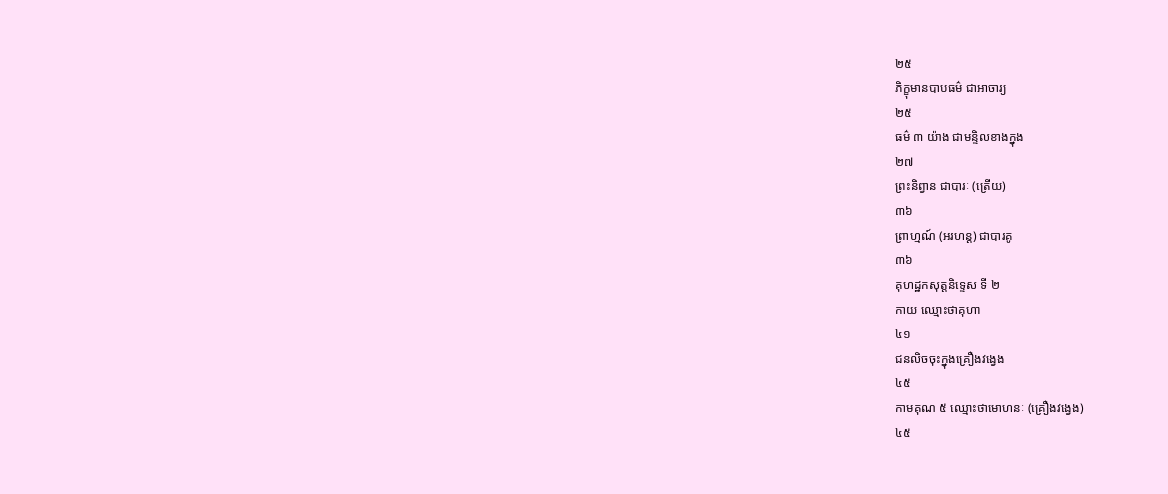២៥
ភិក្ខុមានបាបធម៌ ជាអាចារ្យ
២៥
ធម៌ ៣ យ៉ាង ជាមន្ទិលខាងក្នុង
២៧
ព្រះនិព្វាន ជាបារៈ (ត្រើយ)
៣៦
ព្រាហ្មណ៍ (អរហន្ត) ជាបារគូ
៣៦
គុហដ្ឋកសុត្តនិទ្ទេស ទី ២
កាយ ឈ្មោះថាគុហា
៤១
ជនលិចចុះក្នុងគ្រឿងវង្វេង
៤៥
កាមគុណ ៥ ឈ្មោះថាមោហនៈ (គ្រឿងវង្វេង)
៤៥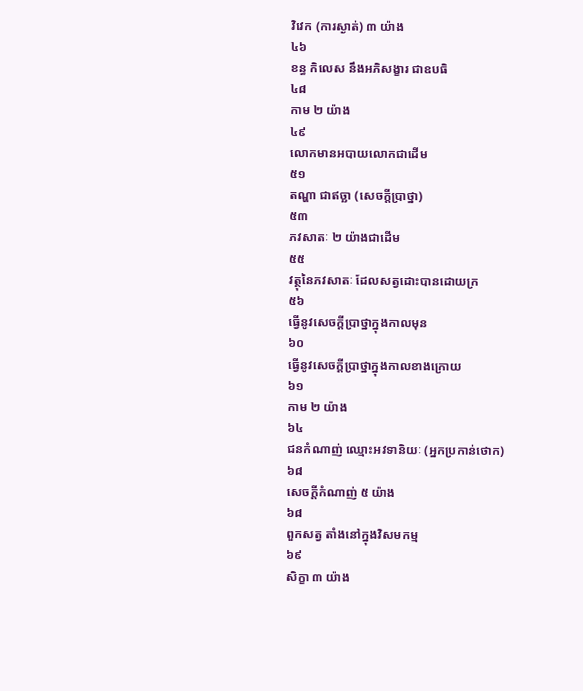វិវេក (ការស្ងាត់) ៣ យ៉ាង
៤៦
ខន្ធ កិលេស នឹងអភិសង្ខារ ជាឧបធិ
៤៨
កាម ២ យ៉ាង
៤៩
លោកមានអបាយលោកជាដើម
៥១
តណ្ហា ជាឥច្ឆា (សេចក្តីប្រាថ្នា)
៥៣
ភវសាតៈ ២ យ៉ាងជាដើម
៥៥
វត្ថុនៃភវសាតៈ ដែលសត្វដោះបានដោយក្រ
៥៦
ធ្វើនូវសេចក្តីប្រាថ្នាក្នុងកាលមុន
៦០
ធ្វើនូវសេចក្តីប្រាថ្នាក្នុងកាលខាងក្រោយ
៦១
កាម ២ យ៉ាង
៦៤
ជនកំណាញ់ ឈ្មោះអវទានិយៈ (អ្នកប្រកាន់ថោក)
៦៨
សេចក្តីកំណាញ់ ៥ យ៉ាង
៦៨
ពួកសត្វ តាំងនៅក្នុងវិសមកម្ម
៦៩
សិក្ខា ៣ យ៉ាង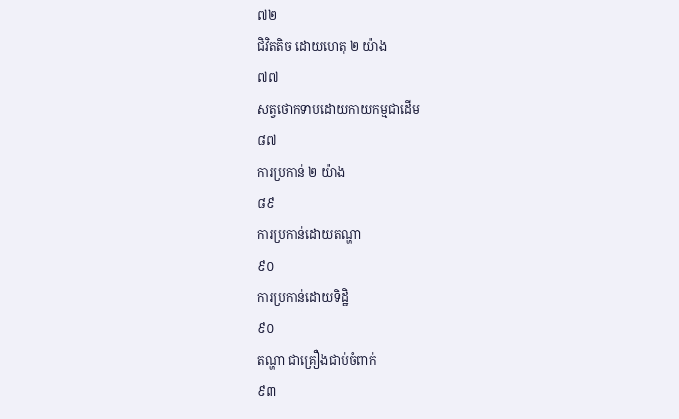៧២
ជិវិតតិច ដោយហេតុ ២ យ៉ាង
៧៧
សត្វថោកទាបដោយកាយកម្មជាដើម
៨៧
ការប្រកាន់ ២ យ៉ាង
៨៩
ការប្រកាន់ដោយតណ្ហា
៩០
ការប្រកាន់ដោយទិដ្ឋិ
៩០
តណ្ហា ជាគ្រឿងជាប់ចំពាក់
៩៣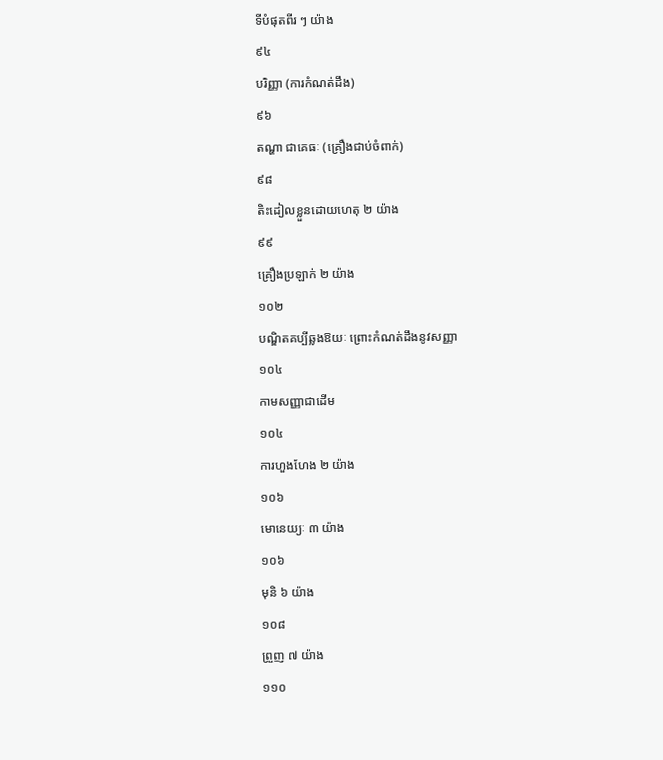ទីបំផុតពីរ ៗ យ៉ាង
៩៤
បរិញ្ញា (ការកំណត់ដឹង)
៩៦
តណ្ហា ជាគេធៈ (គ្រឿងជាប់ចំពាក់)
៩៨
តិះដៀលខ្លួនដោយហេតុ ២ យ៉ាង
៩៩
គ្រឿងប្រឡាក់ ២ យ៉ាង
១០២
បណ្ឌិតគប្បីឆ្លងឱយៈ ព្រោះកំណត់ដឹងនូវសញ្ញា
១០៤
កាមសញ្ញាជាដើម
១០៤
ការហួងហែង ២ យ៉ាង
១០៦
មោនេយ្យៈ ៣ យ៉ាង
១០៦
មុនិ ៦ យ៉ាង
១០៨
ព្រួញ ៧ យ៉ាង
១១០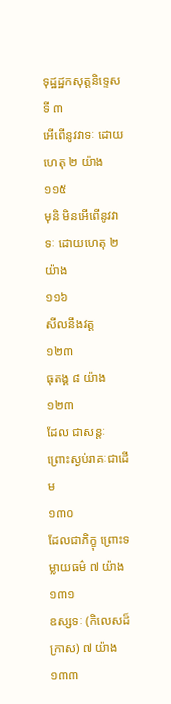ទុដ្ឋដ្ឋកសុត្តនិទ្ទេស ទី ៣
អើពើនូវវាទៈ ដោយហេតុ ២ យ៉ាង
១១៥
មុនិ មិនអើពើនូវវាទៈ ដោយហេតុ ២ យ៉ាង
១១៦
សីលនឹងវត្ត
១២៣
ធុតង្គ ៨ យ៉ាង
១២៣
ដែល ជាសន្តៈ ព្រោះស្ងប់រាគៈជាដើម
១៣០
ដែលជាភិក្ខុ ព្រោះទម្លាយធម៌ ៧ យ៉ាង
១៣១
ឧស្សទៈ (កិលេសដ៏ក្រាស) ៧ យ៉ាង
១៣៣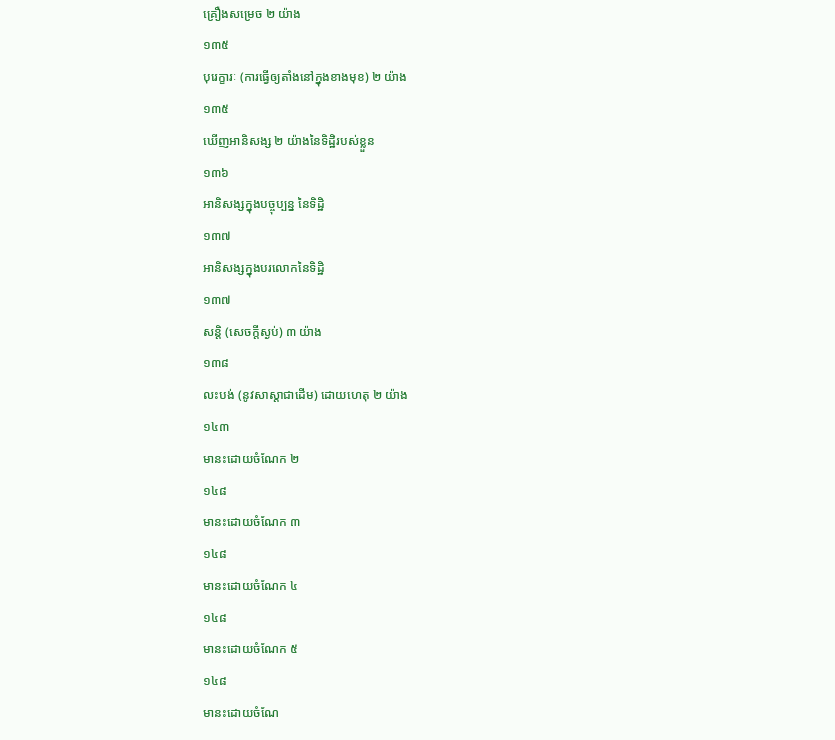គ្រឿងសម្រេច ២ យ៉ាង
១៣៥
បុរេក្ខារៈ (ការធ្វើឲ្យតាំងនៅក្នុងខាងមុខ) ២ យ៉ាង
១៣៥
ឃើញអានិសង្ស ២ យ៉ាងនៃទិដ្ឋិរបស់ខ្លួន
១៣៦
អានិសង្សក្នុងបច្ចុប្បន្ន នៃទិដ្ឋិ
១៣៧
អានិសង្សក្នុងបរលោកនៃទិដ្ឋិ
១៣៧
សន្តិ (សេចក្តីស្ងប់) ៣ យ៉ាង
១៣៨
លះបង់ (នូវសាស្តាជាដើម) ដោយហេតុ ២ យ៉ាង
១៤៣
មានះដោយចំណែក ២
១៤៨
មានះដោយចំណែក ៣
១៤៨
មានះដោយចំណែក ៤
១៤៨
មានះដោយចំណែក ៥
១៤៨
មានះដោយចំណែ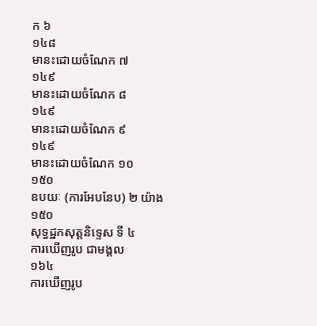ក ៦
១៤៨
មានះដោយចំណែក ៧
១៤៩
មានះដោយចំណែក ៨
១៤៩
មានះដោយចំណែក ៩
១៤៩
មានះដោយចំណែក ១០
១៥០
ឧបយៈ (ការអែបនែប) ២ យ៉ាង
១៥០
សុទ្ធដ្ឋកសុត្តនិទ្ទេស ទី ៤
ការឃើញរូប ជាមង្គល
១៦៤
ការឃើញរូប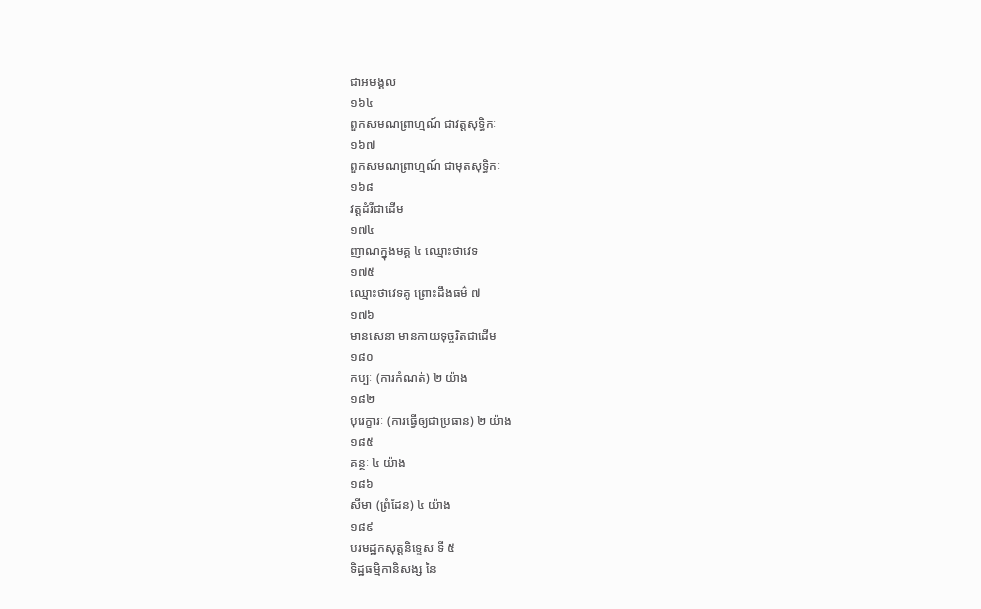ជាអមង្គល
១៦៤
ពួកសមណព្រាហ្មណ៍ ជាវត្តសុទ្ធិកៈ
១៦៧
ពួកសមណព្រាហ្មណ៍ ជាមុតសុទ្ធិកៈ
១៦៨
វត្តដំរីជាដើម
១៧៤
ញាណក្នុងមគ្គ ៤ ឈ្មោះថាវេទ
១៧៥
ឈ្មោះថាវេទគូ ព្រោះដឹងធម៌ ៧
១៧៦
មានសេនា មានកាយទុច្ចរិតជាដើម
១៨០
កប្បៈ (ការកំណត់) ២ យ៉ាង
១៨២
បុរេក្ខារៈ (ការធ្វើឲ្យជាប្រធាន) ២ យ៉ាង
១៨៥
គន្ថៈ ៤ យ៉ាង
១៨៦
សីមា (ព្រំដែន) ៤ យ៉ាង
១៨៩
បរមដ្ឋកសុត្តនិទ្ទេស ទី ៥
ទិដ្ឋធម្មិកានិសង្ស នៃ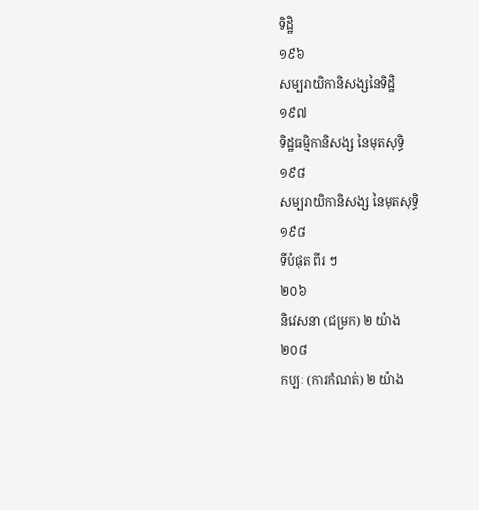ទិដ្ឋិ
១៩៦
សម្បរាយិកានិសង្សនៃទិដ្ឋិ
១៩៧
ទិដ្ឋធម្មិកានិសង្ស នៃមុតសុទ្ធិ
១៩៨
សម្បរាយិកានិសង្ស នៃមុតសុទ្ធិ
១៩៨
ទីបំផុត ពីរ ៗ
២០៦
និវេសនា (ជម្រក) ២ យ៉ាង
២០៨
កប្បៈ (ការកំណត់) ២ យ៉ាង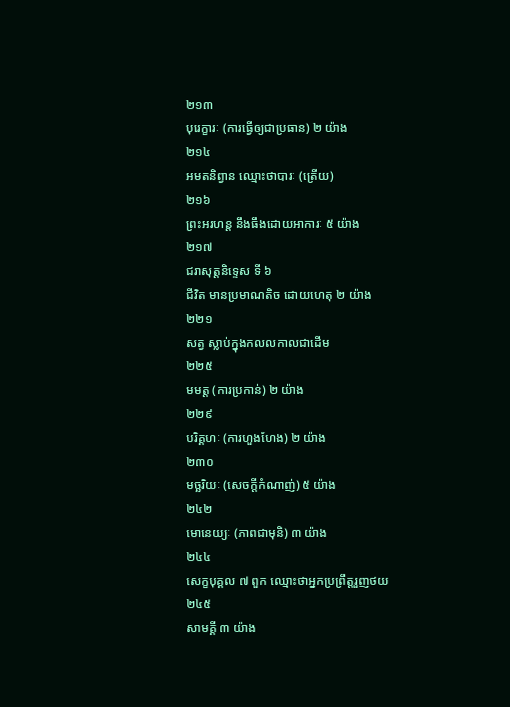២១៣
បុរេក្ខារៈ (ការធ្វើឲ្យជាប្រធាន) ២ យ៉ាង
២១៤
អមតនិព្វាន ឈ្មោះថាបារៈ (ត្រើយ)
២១៦
ព្រះអរហន្ត នឹងធឹងដោយអាការៈ ៥ យ៉ាង
២១៧
ជរាសុត្តនិទ្ទេស ទី ៦
ជីវិត មានប្រមាណតិច ដោយហេតុ ២ យ៉ាង
២២១
សត្វ ស្លាប់ក្នុងកលលកាលជាដើម
២២៥
មមត្ត (ការប្រកាន់) ២ យ៉ាង
២២៩
បរិគ្គហៈ (ការហួងហែង) ២ យ៉ាង
២៣០
មច្ឆរិយៈ (សេចក្តីកំណាញ់) ៥ យ៉ាង
២៤២
មោនេយ្យៈ (ភាពជាមុនិ) ៣ យ៉ាង
២៤៤
សេក្ខបុគ្គល ៧ ពួក ឈ្មោះថាអ្នកប្រព្រឹត្តរួញថយ
២៤៥
សាមគ្គី ៣ យ៉ាង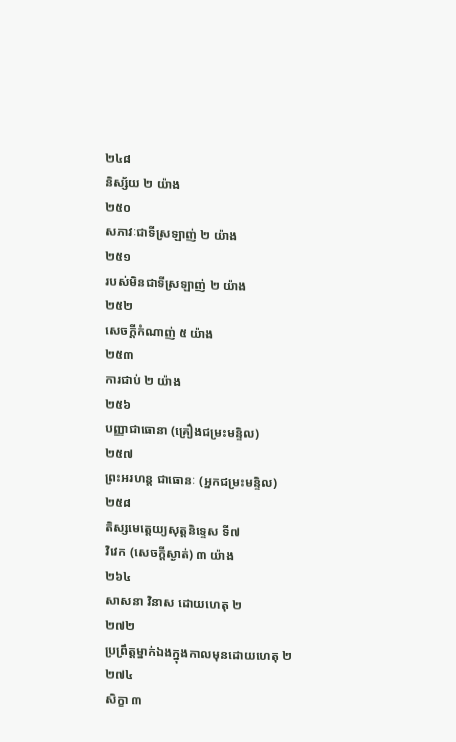២៤៨
និស្ស័យ ២ យ៉ាង
២៥០
សភាវៈជាទីស្រឡាញ់ ២ យ៉ាង
២៥១
របស់មិនជាទីស្រឡាញ់ ២ យ៉ាង
២៥២
សេចក្តីកំណាញ់ ៥ យ៉ាង
២៥៣
ការជាប់ ២ យ៉ាង
២៥៦
បញ្ញាជាធោនា (គ្រឿងជម្រះមន្ទិល)
២៥៧
ព្រះអរហន្ត ជាធោនៈ (អ្នកជម្រះមន្ទិល)
២៥៨
តិស្សមេត្តេយ្យសុត្តនិទ្ទេស ទី៧
វិវេក (សេចក្តីស្ងាត់) ៣ យ៉ាង
២៦៤
សាសនា វិនាស ដោយហេតុ ២
២៧២
ប្រព្រឹត្តម្នាក់ឯងក្នុងកាលមុនដោយហេតុ ២
២៧៤
សិក្ខា ៣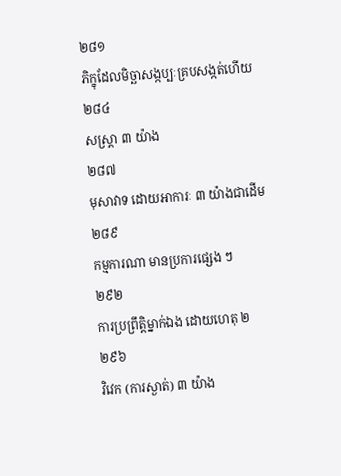២៨១
ភិក្ខុដែលមិច្ឆាសង្កប្បៈគ្របសង្កត់ហើយ
២៨៤
សស្រ្តា ៣ យ៉ាង
២៨៧
មុសាវាទ ដោយអាការៈ ៣ យ៉ាងជាដើម
២៨៩
កម្មការណា មានប្រការផ្សេង ៗ
២៩២
ការប្រព្រឹត្តិម្នាក់ឯង ដោយហេតុ ២
២៩៦
វិវេក (ការស្ងាត់) ៣ យ៉ាង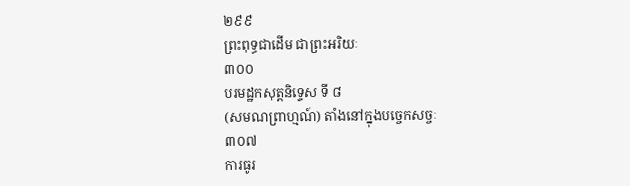២៩៩
ព្រះពុទ្ធជាដើម ជាព្រះអរិយៈ
៣០០
បរមដ្ឋកសុត្តនិទ្ទេស ទី ៨
(សមណព្រាហ្មណ៍) តាំងនៅក្នុងបច្ចេកសច្ចៈ
៣០៧
ការធូរ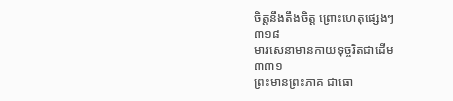ចិត្តនឹងតឹងចិត្ត ព្រោះហេតុផ្សេងៗ
៣១៨
មារសេនាមានកាយទុច្ចរិតជាដើម
៣៣១
ព្រះមានព្រះភាគ ជាធោ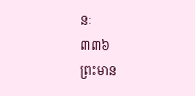នៈ
៣៣៦
ព្រះមាន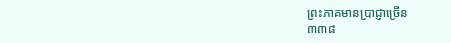ព្រះភាគមានប្រាជ្ញាច្រើន
៣៣៨